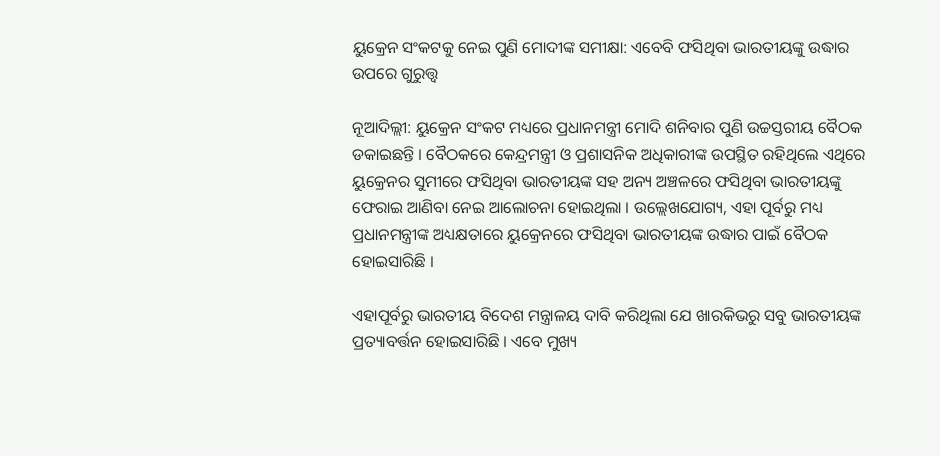ୟୁକ୍ରେନ ସଂକଟକୁ ନେଇ ପୁଣି ମୋଦୀଙ୍କ ସମୀକ୍ଷା: ଏବେବି ଫସିଥିବା ଭାରତୀୟଙ୍କୁ ଉଦ୍ଧାର ଉପରେ ଗୁରୁତ୍ତ୍ୱ

ନୂଆଦିଲ୍ଲୀ: ୟୁକ୍ରେନ ସଂକଟ ମଧ୍ୟରେ ପ୍ରଧାନମନ୍ତ୍ରୀ ମୋଦି ଶନିବାର ପୁଣି ଉଚ୍ଚସ୍ତରୀୟ ବୈଠକ ଡକାଇଛନ୍ତି । ବୈଠକରେ କେନ୍ଦ୍ରମନ୍ତ୍ରୀ ଓ ପ୍ରଶାସନିକ ଅଧିକାରୀଙ୍କ ଉପସ୍ଥିତ ରହିଥିଲେ ଏଥିରେ ୟୁକ୍ରେନର ସୁମୀରେ ଫସିଥିବା ଭାରତୀୟଙ୍କ ସହ ଅନ୍ୟ ଅଞ୍ଚଳରେ ଫସିଥିବା ଭାରତୀୟଙ୍କୁ ଫେରାଇ ଆଣିବା ନେଇ ଆଲୋଚନା ହୋଇଥିଲା । ଉଲ୍ଲେଖଯୋଗ୍ୟ, ଏହା ପୂର୍ବରୁ ମଧ୍ୟ ପ୍ରଧାନମନ୍ତ୍ରୀଙ୍କ ଅଧ୍ୟକ୍ଷତାରେ ୟୁକ୍ରେନରେ ଫସିଥିବା ଭାରତୀୟଙ୍କ ଉଦ୍ଧାର ପାଇଁ ବୈଠକ ହୋଇସାରିଛି ।

ଏହାପୂର୍ବରୁ ଭାରତୀୟ ବିଦେଶ ମନ୍ତ୍ରାଳୟ ଦାବି କରିଥିଲା ଯେ ଖାରକିଭରୁ ସବୁ ଭାରତୀୟଙ୍କ ପ୍ରତ୍ୟାବର୍ତ୍ତନ ହୋଇସାରିଛି । ଏବେ ମୁଖ୍ୟ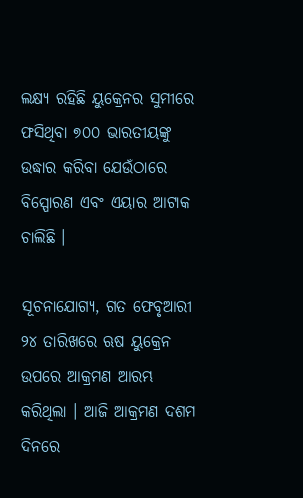ଲକ୍ଷ୍ୟ ରହିଛି ୟୁକ୍ରେନର ସୁମୀରେ ଫସିଥିବା ୭୦୦ ଭାରତୀୟଙ୍କୁ ଉଦ୍ଧାର କରିବା ଯେଉଁଠାରେ ବିସ୍ପୋରଣ ଏବଂ ଏୟାର ଆଟାକ ଚାଲିଛି ।

ସୂଚନାଯୋଗ୍ୟ, ଗତ ଫେବୃଆରୀ ୨୪ ତାରିଖରେ ଋଷ ୟୁକ୍ରେନ ଉପରେ ଆକ୍ରମଣ ଆରମ୍ଭ କରିଥିଲା । ଆଜି ଆକ୍ରମଣ ଦଶମ ଦିନରେ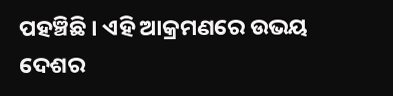ପହଞ୍ଚିଛି । ଏହି ଆକ୍ରମଣରେ ଉଭୟ ଦେଶର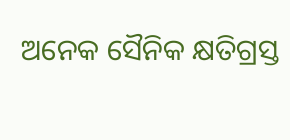ଅନେକ ସୈନିକ କ୍ଷତିଗ୍ରସ୍ତ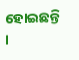ହୋଇଛନ୍ତି ।